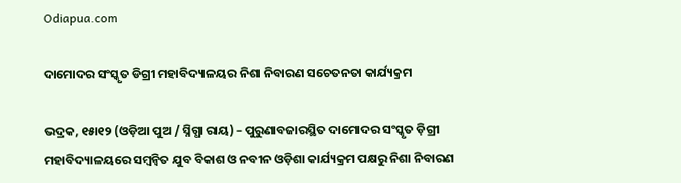Odiapua.com

ଦାମୋଦର ସଂସ୍କୃତ ଡିଗ୍ରୀ ମହାବିଦ୍ୟାଳୟର ନିଶା ନିବାରଣ ସଚେତନତା କାର୍ଯ୍ୟକ୍ରମ

ଭଦ୍ରକ, ୧୫ା୧୨ (ଓଡ଼ିଆ ପୁଅ / ସ୍ନିଗ୍ଧା ରାୟ) – ପୁରୁଣାବଜାରସ୍ଥିତ ଦାମୋଦର ସଂସ୍କୃତ ଡ଼ିଗ୍ରୀ ମହାବିଦ୍ୟାଳୟରେ ସମ୍ବନ୍ୱିତ ଯୁବ ବିକାଶ ଓ ନବୀନ ଓଡ଼ିଶା କାର୍ଯ୍ୟକ୍ରମ ପକ୍ଷରୁ ନିଶା ନିବାରଣ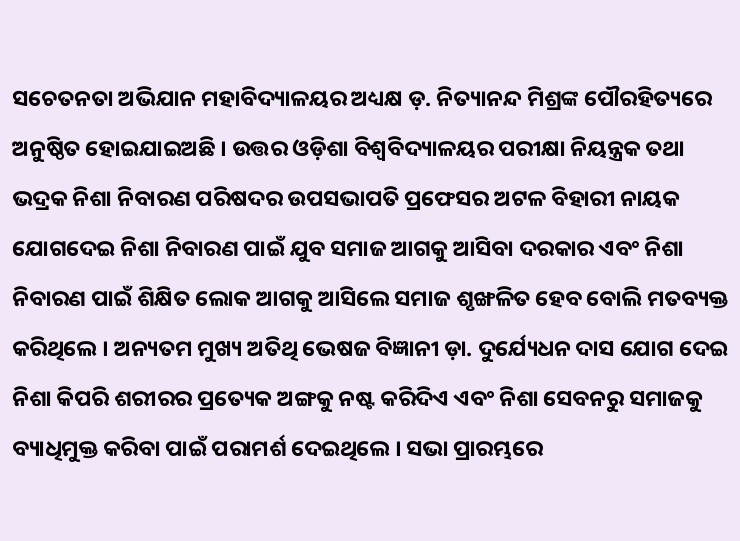ସଚେତନତା ଅଭିଯାନ ମହାବିଦ୍ୟାଳୟର ଅଧ୍ୟକ୍ଷ ଡ଼. ନିତ୍ୟାନନ୍ଦ ମିଶ୍ରଙ୍କ ପୌରହିତ୍ୟରେ ଅନୁଷ୍ଠିତ ହୋଇଯାଇଅଛି । ଉତ୍ତର ଓଡ଼ିଶା ବିଶ୍ୱବିଦ୍ୟାଳୟର ପରୀକ୍ଷା ନିୟନ୍ତ୍ରକ ତଥା ଭଦ୍ରକ ନିଶା ନିବାରଣ ପରିଷଦର ଉପସଭାପତି ପ୍ରଫେସର ଅଟଳ ବିହାରୀ ନାୟକ ଯୋଗଦେଇ ନିଶା ନିବାରଣ ପାଇଁ ଯୁବ ସମାଜ ଆଗକୁ ଆସିବା ଦରକାର ଏବଂ ନିଶା ନିବାରଣ ପାଇଁ ଶିକ୍ଷିତ ଲୋକ ଆଗକୁ ଆସିଲେ ସମାଜ ଶୃଙ୍ଖଳିତ ହେବ ବୋଲି ମତବ୍ୟକ୍ତ କରିଥିଲେ । ଅନ୍ୟତମ ମୁଖ୍ୟ ଅତିଥି ଭେଷଜ ବିଜ୍ଞାନୀ ଡ଼ା. ଦୁର୍ଯ୍ୟେଧନ ଦାସ ଯୋଗ ଦେଇ ନିଶା କିପରି ଶରୀରର ପ୍ରତ୍ୟେକ ଅଙ୍ଗକୁ ନଷ୍ଟ କରିଦିଏ ଏବଂ ନିଶା ସେବନରୁ ସମାଜକୁ ବ୍ୟାଧିମୁକ୍ତ କରିବା ପାଇଁ ପରାମର୍ଶ ଦେଇଥିଲେ । ସଭା ପ୍ରାରମ୍ଭରେ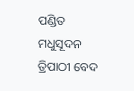ପଣ୍ଡିତ ମଧୁସୂଦନ ତ୍ରିପାଠୀ ବେଦ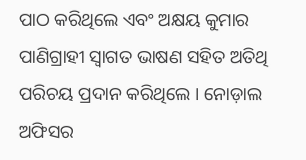ପାଠ କରିଥିଲେ ଏବଂ ଅକ୍ଷୟ କୁମାର ପାଣିଗ୍ରାହୀ ସ୍ୱାଗତ ଭାଷଣ ସହିତ ଅତିଥି ପରିଚୟ ପ୍ରଦାନ କରିଥିଲେ । ନୋଡ଼ାଲ ଅଫିସର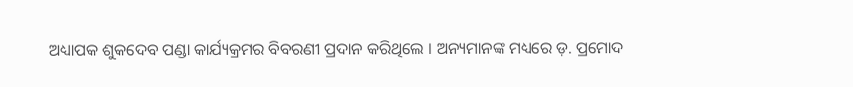ଅଧ୍ୟାପକ ଶୁକଦେବ ପଣ୍ଡା କାର୍ଯ୍ୟକ୍ରମର ବିବରଣୀ ପ୍ରଦାନ କରିଥିଲେ । ଅନ୍ୟମାନଙ୍କ ମଧ୍ୟରେ ଡ଼. ପ୍ରମୋଦ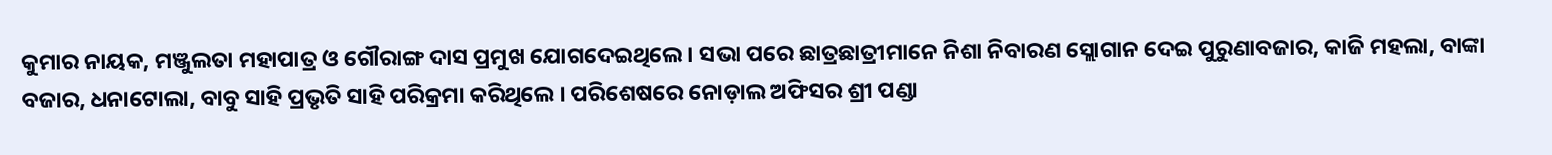କୁମାର ନାୟକ, ମଞ୍ଜୁଲତା ମହାପାତ୍ର ଓ ଗୌରାଙ୍ଗ ଦାସ ପ୍ରମୁଖ ଯୋଗଦେଇଥିଲେ । ସଭା ପରେ ଛାତ୍ରଛାତ୍ରୀମାନେ ନିଶା ନିବାରଣ ସ୍ଲୋଗାନ ଦେଇ ପୁରୁଣାବଜାର, କାଜି ମହଲା, ବାଙ୍କା ବଜାର, ଧନାଟୋଲା, ବାବୁ ସାହି ପ୍ରଭୃତି ସାହି ପରିକ୍ରମା କରିଥିଲେ । ପରିଶେଷରେ ନୋଡ଼ାଲ ଅଫିସର ଶ୍ରୀ ପଣ୍ଡା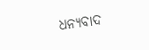ଧନ୍ୟବାଦ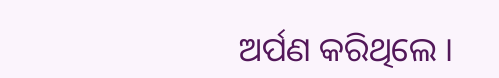ଅର୍ପଣ କରିଥିଲେ ।